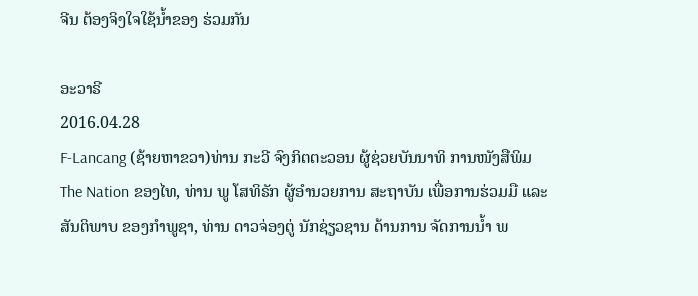ຈີນ ຕ້ອງຈິງໃຈໃຊ້ນໍ້າຂອງ ຮ່ວມກັນ

ອະວາຣີ
2016.04.28
F-Lancang (ຊ້າຍຫາຂວາ)ທ່ານ ກະວີ ຈົງກິຕຕະວອນ ຜູ້ຊ່ວຍບັນນາທິ ການໜັງສືພິມ The Nation ຂອງໄທ, ທ່ານ ພູ ໂສທິຣັກ ຜູ້ອຳນວຍການ ສະຖາບັນ ເພື່ອການຮ່ວມມື ແລະ ສັນຕິພາບ ຂອງກຳພູຊາ, ທ່ານ ດາວຈ່ອງຕູ່ ນັກຊ່ຽວຊານ ດ້ານການ ຈັດການນ້ຳ ພ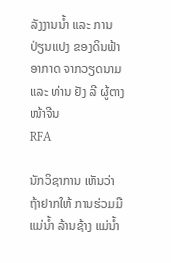ລັງງານນ້ຳ ແລະ ການປ່ຽນແປງ ຂອງດິນຟ້າ ອາກາດ ຈາກວຽດນາມ ແລະ ທ່ານ ຢັງ ລີ ຜູ້ຕາງໜ້າຈີນ
RFA

ນັກວິຊາການ ເຫັນວ່າ ຖ້າຢາກໃຫ້ ການຮ່ວມມື ແມ່ນ້ຳ ລ້ານຊ້າງ ແມ່ນ້ຳ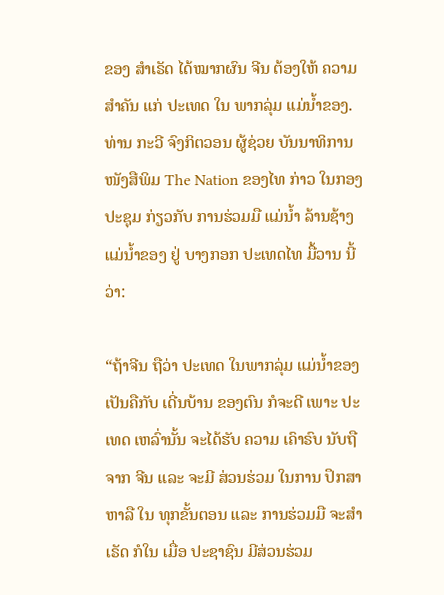ຂອງ ສຳເຣັດ ໄດ້ໝາກຜົນ ຈີນ ຕ້ອງໃຫ້ ຄວາມສຳຄັນ ແກ່ ປະເທດ ໃນ ພາກລຸ່ມ ແມ່ນໍ້າຂອງ. ທ່ານ ກະວີ ຈົງກິຕວອນ ຜູ້ຊ່ວຍ ບັນນາທິການ ໜັງສືພິມ The Nation ຂອງໄທ ກ່າວ ໃນກອງ ປະຊຸມ ກ່ຽວກັບ ການຮ່ວມມື ແມ່ນ້ຳ ລ້ານຊ້າງ ແມ່ນ້ຳຂອງ ຢູ່ ບາງກອກ ປະເທດໄທ ມື້ວານ ນີ້ວ່າ:

“ຖ້າຈີນ ຖືວ່າ ປະເທດ ໃນພາກລຸ່ມ ແມ່ນ້ຳຂອງ ເປັນຄືກັບ ເດີ່ນບ້ານ ຂອງຕົນ ກໍຈະດີ ເພາະ ປະເທດ ເຫລົ່ານັ້ນ ຈະໄດ້ຮັບ ຄວາມ ເຄົາຣົບ ນັບຖື ຈາກ ຈີນ ແລະ ຈະມີ ສ່ວນຮ່ວມ ໃນການ ປຶກສາ ຫາລື ໃນ ທຸກຂັ້ນຕອນ ແລະ ການຮ່ວມມື ຈະສຳເຣັດ ກໍໃນ ເມື່ອ ປະຊາຊົນ ມີສ່ວນຮ່ວມ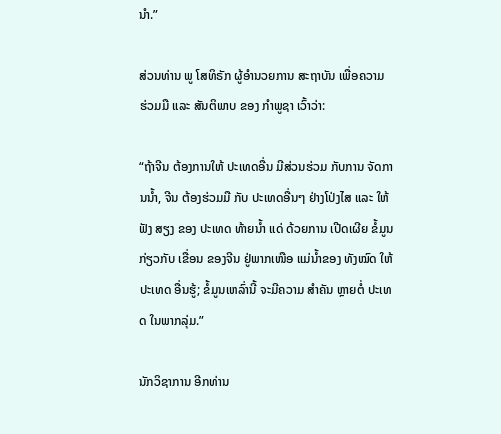ນຳ.”

ສ່ວນທ່ານ ພູ ໂສທິຣັກ ຜູ້ອຳນວຍການ ສະຖາບັນ ເພື່ອຄວາມ ຮ່ວມມື ແລະ ສັນຕິພາບ ຂອງ ກຳພູຊາ ເວົ້າວ່າ:

“ຖ້າຈີນ ຕ້ອງການໃຫ້ ປະເທດອື່ນ ມີສ່ວນຮ່ວມ ກັບການ ຈັດການນ້ຳ, ຈີນ ຕ້ອງຮ່ວມມື ກັບ ປະເທດອື່ນໆ ຢ່າງໂປ່ງໄສ ແລະ ໃຫ້ຟັງ ສຽງ ຂອງ ປະເທດ ທ້າຍນ້ຳ ແດ່ ດ້ວຍການ ເປີດເຜີຍ ຂໍ້ມູນ ກ່ຽວກັບ ເຂື່ອນ ຂອງຈີນ ຢູ່ພາກເໜືອ ແມ່ນ້ຳຂອງ ທັງໝົດ ໃຫ້ປະເທດ ອື່ນຮູ້; ຂໍ້ມູນເຫລົ່ານີ້ ຈະມີຄວາມ ສຳຄັນ ຫຼາຍຕໍ່ ປະເທດ ໃນພາກລຸ່ມ.”

ນັກວິຊາການ ອີກທ່ານ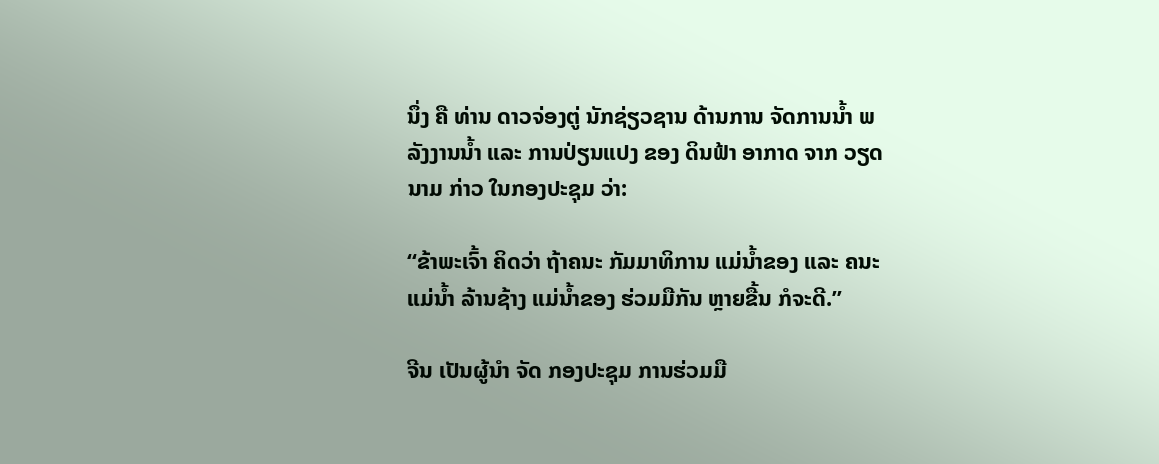ນຶ່ງ ຄື ທ່ານ ດາວຈ່ອງຕູ່ ນັກຊ່ຽວຊານ ດ້ານການ ຈັດການນ້ຳ ພລັງງານນ້ຳ ແລະ ການປ່ຽນແປງ ຂອງ ດິນຟ້າ ອາກາດ ຈາກ ວຽດນາມ ກ່າວ ໃນກອງປະຊຸມ ວ່າ:

“ຂ້າພະເຈົ້າ ຄິດວ່າ ຖ້າຄນະ ກັມມາທິການ ແມ່ນ້ຳຂອງ ແລະ ຄນະແມ່ນ້ຳ ລ້ານຊ້າງ ແມ່ນ້ຳຂອງ ຮ່ວມມືກັນ ຫຼາຍຂື້ນ ກໍຈະດີ.”

ຈີນ ເປັນຜູ້ນຳ ຈັດ ກອງປະຊຸມ ການຮ່ວມມື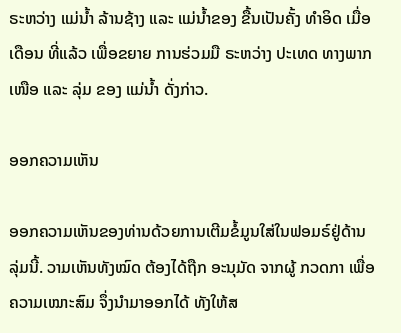ຣະຫວ່າງ ແມ່ນ້ຳ ລ້ານຊ້າງ ແລະ ແມ່ນ້ຳຂອງ ຂື້ນເປັນຄັ້ງ ທຳອິດ ເມື່ອເດືອນ ທີ່ແລ້ວ ເພື່ອຂຍາຍ ການຮ່ວມມື ຣະຫວ່າງ ປະເທດ ທາງພາກເໜືອ ແລະ ລຸ່ມ ຂອງ ແມ່ນ້ຳ ດັ່ງກ່າວ.

ອອກຄວາມເຫັນ

ອອກຄວາມເຫັນຂອງທ່ານດ້ວຍການເຕີມຂໍ້ມູນໃສ່ໃນຟອມຣ໌ຢູ່ດ້ານລຸ່ມນີ້. ວາມເຫັນທັງໝົດ ຕ້ອງໄດ້ຖືກ ອະນຸມັດ ຈາກຜູ້ ກວດກາ ເພື່ອຄວາມເໝາະສົມ ຈຶ່ງນໍາມາອອກໄດ້ ທັງໃຫ້ສ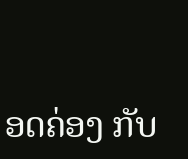ອດຄ່ອງ ກັບ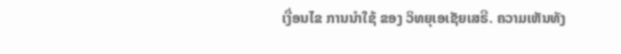ເງື່ອນໄຂ ການນຳໃຊ້ ຂອງ ວິທຍຸເອເຊັຍເສຣີ. ຄວາມເຫັນທັງ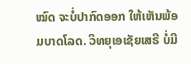ໝົດ ຈະບໍ່ປາກົດອອກ ໃຫ້ເຫັນພ້ອມບາດໂລດ. ວິທຍຸເອເຊັຍເສຣີ ບໍ່ມີ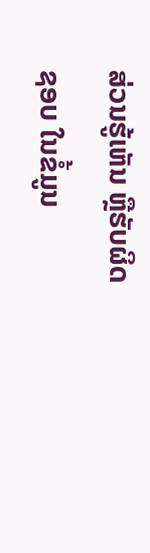ສ່ວນຮູ້ເຫັນ ຫຼືຮັບຜິດຊອບ ໃນຂໍ້ມູນ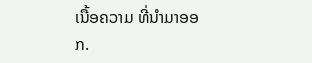ເນື້ອຄວາມ ທີ່ນໍາມາອອກ.